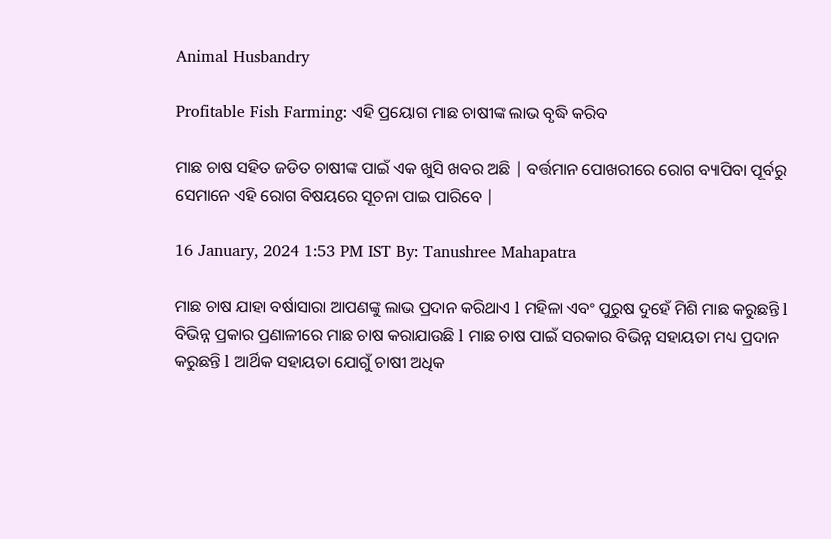Animal Husbandry

Profitable Fish Farming: ଏହି ପ୍ରୟୋଗ ମାଛ ଚାଷୀଙ୍କ ଲାଭ ବୃଦ୍ଧି କରିବ

ମାଛ ଚାଷ ସହିତ ଜଡିତ ଚାଷୀଙ୍କ ପାଇଁ ଏକ ଖୁସି ଖବର ଅଛି | ବର୍ତ୍ତମାନ ପୋଖରୀରେ ରୋଗ ବ୍ୟାପିବା ପୂର୍ବରୁ ସେମାନେ ଏହି ରୋଗ ବିଷୟରେ ସୂଚନା ପାଇ ପାରିବେ |

16 January, 2024 1:53 PM IST By: Tanushree Mahapatra

ମାଛ ଚାଷ ଯାହା ବର୍ଷାସାରା ଆପଣଙ୍କୁ ଲାଭ ପ୍ରଦାନ କରିଥାଏ l ମହିଳା ଏବଂ ପୁରୁଷ ଦୁହେଁ ମିଶି ମାଛ କରୁଛନ୍ତି l ବିଭିନ୍ନ ପ୍ରକାର ପ୍ରଣାଳୀରେ ମାଛ ଚାଷ କରାଯାଉଛି l ମାଛ ଚାଷ ପାଇଁ ସରକାର ବିଭିନ୍ନ ସହାୟତା ମଧ୍ୟ ପ୍ରଦାନ କରୁଛନ୍ତି l ଆର୍ଥିକ ସହାୟତା ଯୋଗୁଁ ଚାଷୀ ଅଧିକ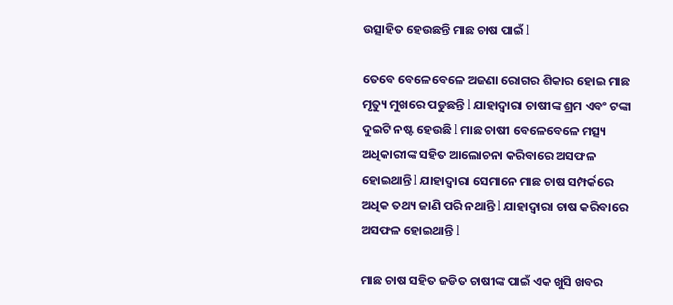ଉତ୍ସାହିତ ହେଉଛନ୍ତି ମାଛ ଚାଷ ପାଇଁ l

ତେବେ ବେଳେବେଳେ ଅଜଣା ରୋଗର ଶିକାର ହୋଇ ମାଛ ମୃତ୍ୟୁ ମୁଖରେ ପଡୁଛନ୍ତି l ଯାହାଦ୍ୱାରା ଚାଷୀଙ୍କ ଶ୍ରମ ଏବଂ ଟଙ୍କା ଦୁଇଟି ନଷ୍ଟ ହେଉଛି l ମାଛ ଚାଷୀ ବେଳେବେଳେ ମତ୍ସ୍ୟ ଅଧିକାରୀଙ୍କ ସହିତ ଆଲୋଚନା କରିବାରେ ଅସଫଳ ହୋଇଥାନ୍ତି l ଯାହାଦ୍ୱାରା ସେମାନେ ମାଛ ଚାଷ ସମ୍ପର୍କରେ ଅଧିକ ତଥ୍ୟ ଜାଣି ପରି ନଥାନ୍ତି l ଯାହାଦ୍ୱାରା ଚାଷ କରିବାରେ ଅସଫଳ ହୋଇଥାନ୍ତି l

ମାଛ ଚାଷ ସହିତ ଜଡିତ ଚାଷୀଙ୍କ ପାଇଁ ଏକ ଖୁସି ଖବର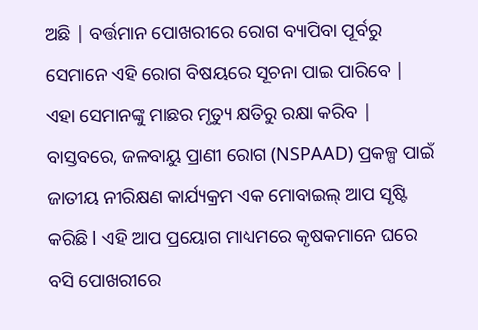ଅଛି | ବର୍ତ୍ତମାନ ପୋଖରୀରେ ରୋଗ ବ୍ୟାପିବା ପୂର୍ବରୁ ସେମାନେ ଏହି ରୋଗ ବିଷୟରେ ସୂଚନା ପାଇ ପାରିବେ | ଏହା ସେମାନଙ୍କୁ ମାଛର ମୃତ୍ୟୁ କ୍ଷତିରୁ ରକ୍ଷା କରିବ | ବାସ୍ତବରେ, ଜଳବାୟୁ ପ୍ରାଣୀ ରୋଗ (NSPAAD) ପ୍ରକଳ୍ପ ପାଇଁ ଜାତୀୟ ନୀରିକ୍ଷଣ କାର୍ଯ୍ୟକ୍ରମ ଏକ ମୋବାଇଲ୍ ଆପ ସୃଷ୍ଟି କରିଛି l ଏହି ଆପ ପ୍ରୟୋଗ ମାଧ୍ୟମରେ କୃଷକମାନେ ଘରେ ବସି ପୋଖରୀରେ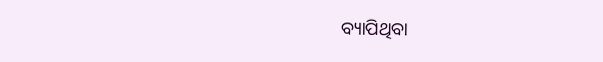ବ୍ୟାପିଥିବା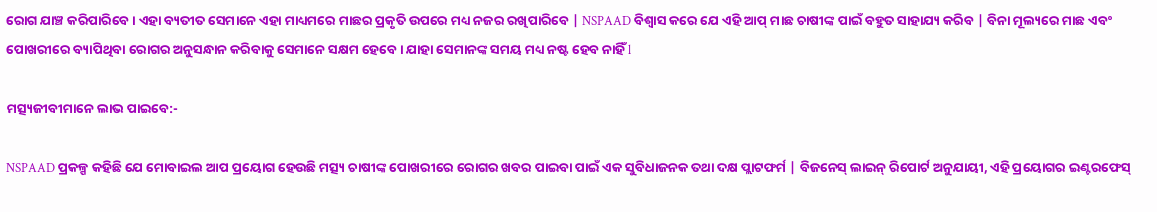ରୋଗ ଯାଞ୍ଚ କରିପାରିବେ । ଏହା ବ୍ୟତୀତ ସେମାନେ ଏହା ମାଧ୍ୟମରେ ମାଛର ପ୍ରକୃତି ଉପରେ ମଧ୍ୟ ନଜର ରଖିପାରିବେ | NSPAAD ବିଶ୍ୱାସ କରେ ଯେ ଏହି ଆପ୍ ମାଛ ଚାଷୀଙ୍କ ପାଇଁ ବହୁତ ସାହାଯ୍ୟ କରିବ | ବିନା ମୂଲ୍ୟରେ ମାଛ ଏବଂ ପୋଖରୀରେ ବ୍ୟାପିଥିବା ରୋଗର ଅନୁସନ୍ଧାନ କରିବାକୁ ସେମାନେ ସକ୍ଷମ ହେବେ। ଯାହା ସେମାନଙ୍କ ସମୟ ମଧ୍ୟ ନଷ୍ଟ ହେବ ନାହିଁ l

ମତ୍ସ୍ୟଜୀବୀମାନେ ଲାଭ ପାଇବେ:-

NSPAAD ପ୍ରକଳ୍ପ କହିଛି ଯେ ମୋବାଇଲ ଆପ ପ୍ରୟୋଗ ହେଉଛି ମତ୍ସ୍ୟ ଚାଷୀଙ୍କ ପୋଖରୀରେ ରୋଗର ଖବର ପାଇବା ପାଇଁ ଏକ ସୁବିଧାଜନକ ତଥା ଦକ୍ଷ ପ୍ଲାଟଫର୍ମ | ବିଜନେସ୍ ଲାଇନ୍ ରିପୋର୍ଟ ଅନୁଯାୟୀ, ଏହି ପ୍ରୟୋଗର ଇଣ୍ଟରଫେସ୍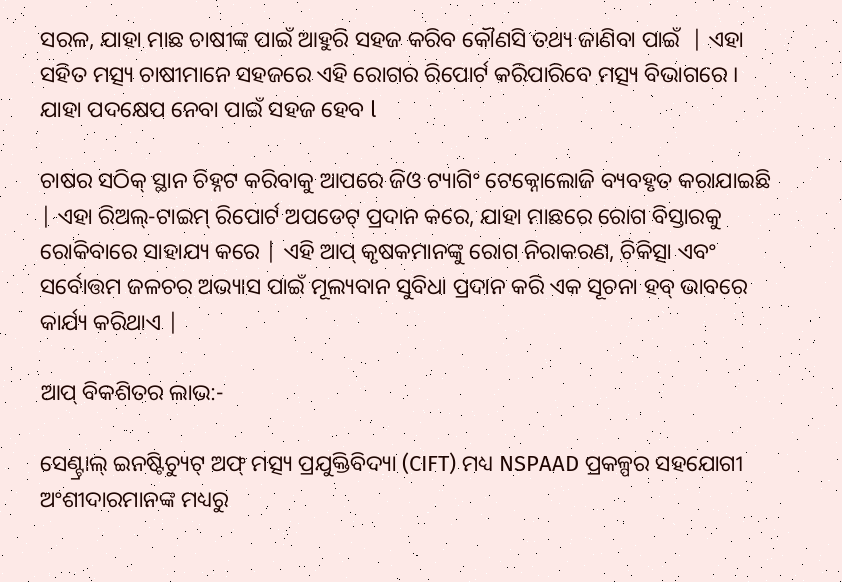ସରଳ, ଯାହା ମାଛ ଚାଷୀଙ୍କ ପାଇଁ ଆହୁରି ସହଜ କରିବ କୌଣସି ତଥ୍ୟ ଜାଣିବା ପାଇଁ  | ଏହା ସହିତ ମତ୍ସ୍ୟ ଚାଷୀମାନେ ସହଜରେ ଏହି ରୋଗର ରିପୋର୍ଟ କରିପାରିବେ ମତ୍ସ୍ୟ ବିଭାଗରେ । ଯାହା ପଦକ୍ଷେପ ନେବା ପାଇଁ ସହଜ ହେବ l

ଚାଷର ସଠିକ୍ ସ୍ଥାନ ଚିହ୍ନଟ କରିବାକୁ ଆପରେ ଜିଓ ଟ୍ୟାଗିଂ ଟେକ୍ନୋଲୋଜି ବ୍ୟବହୃତ କରାଯାଇଛି | ଏହା ରିଅଲ୍-ଟାଇମ୍ ରିପୋର୍ଟ ଅପଡେଟ୍ ପ୍ରଦାନ କରେ, ଯାହା ମାଛରେ ରୋଗ ବିସ୍ତାରକୁ ରୋକିବାରେ ସାହାଯ୍ୟ କରେ | ଏହି ଆପ୍ କୃଷକମାନଙ୍କୁ ରୋଗ ନିରାକରଣ, ଚିକିତ୍ସା ଏବଂ ସର୍ବୋତ୍ତମ ଜଳଚର ଅଭ୍ୟାସ ପାଇଁ ମୂଲ୍ୟବାନ ସୁବିଧା ପ୍ରଦାନ କରି ଏକ ସୂଚନା ହବ୍ ଭାବରେ କାର୍ଯ୍ୟ କରିଥାଏ |

ଆପ୍ ବିକଶିତର ଲାଭ:-

ସେଣ୍ଟ୍ରାଲ୍ ଇନଷ୍ଟିଚ୍ୟୁଟ୍ ଅଫ୍ ମତ୍ସ୍ୟ ପ୍ରଯୁକ୍ତିବିଦ୍ୟା (CIFT) ମଧ୍ୟ NSPAAD ପ୍ରକଳ୍ପର ସହଯୋଗୀ ଅଂଶୀଦାରମାନଙ୍କ ମଧ୍ୟରୁ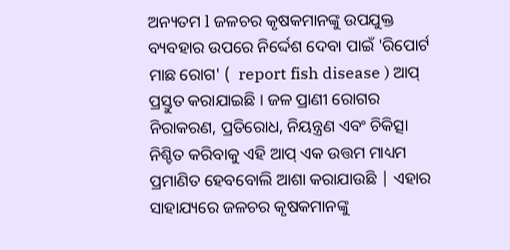ଅନ୍ୟତମ l ଜଳଚର କୃଷକମାନଙ୍କୁ ଉପଯୁକ୍ତ ବ୍ୟବହାର ଉପରେ ନିର୍ଦ୍ଦେଶ ଦେବା ପାଇଁ 'ରିପୋର୍ଟ ମାଛ ରୋଗ' (  report fish disease ) ଆପ୍ ପ୍ରସ୍ତୁତ କରାଯାଇଛି । ଜଳ ପ୍ରାଣୀ ରୋଗର ନିରାକରଣ, ପ୍ରତିରୋଧ, ନିୟନ୍ତ୍ରଣ ଏବଂ ଚିକିତ୍ସା ନିଶ୍ଚିତ କରିବାକୁ ଏହି ଆପ୍ ଏକ ଉତ୍ତମ ମାଧ୍ୟମ  ପ୍ରମାଣିତ ହେବବୋଲି ଆଶା କରାଯାଉଛି | ଏହାର ସାହାଯ୍ୟରେ ଜଳଚର କୃଷକମାନଙ୍କୁ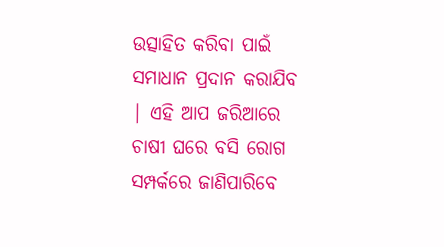ଉତ୍ସାହିତ କରିବା ପାଇଁ ସମାଧାନ ପ୍ରଦାନ କରାଯିବ | ଏହି ଆପ ଜରିଆରେ ଚାଷୀ ଘରେ ବସି ରୋଗ ସମ୍ପର୍କରେ ଜାଣିପାରିବେ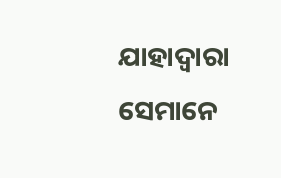ଯାହାଦ୍ୱାରା ସେମାନେ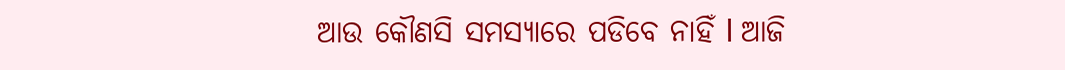ଆଉ କୌଣସି ସମସ୍ୟାରେ ପଡିବେ ନାହିଁ l ଆଜି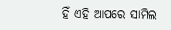ହିଁ ଏହି ଆପରେ ସାମିଲ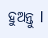ହୁଅନ୍ତୁ l